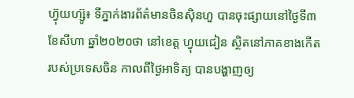ហ្វ៊ុយហ្ស៊ូ៖ ទីភ្នាក់ងារព័ត៌មានចិនស៊ិនហួ បានចុះផ្សាយនៅថ្ងៃទី៣ ខែសីហា ឆ្នាំ២០២០ថា នៅខេត្ត ហ្វុយជៀន ស្ថិតនៅភាគខាងកើត របស់ប្រទេសចិន កាលពីថ្ងៃអាទិត្យ បានបង្ហាញឲ្យ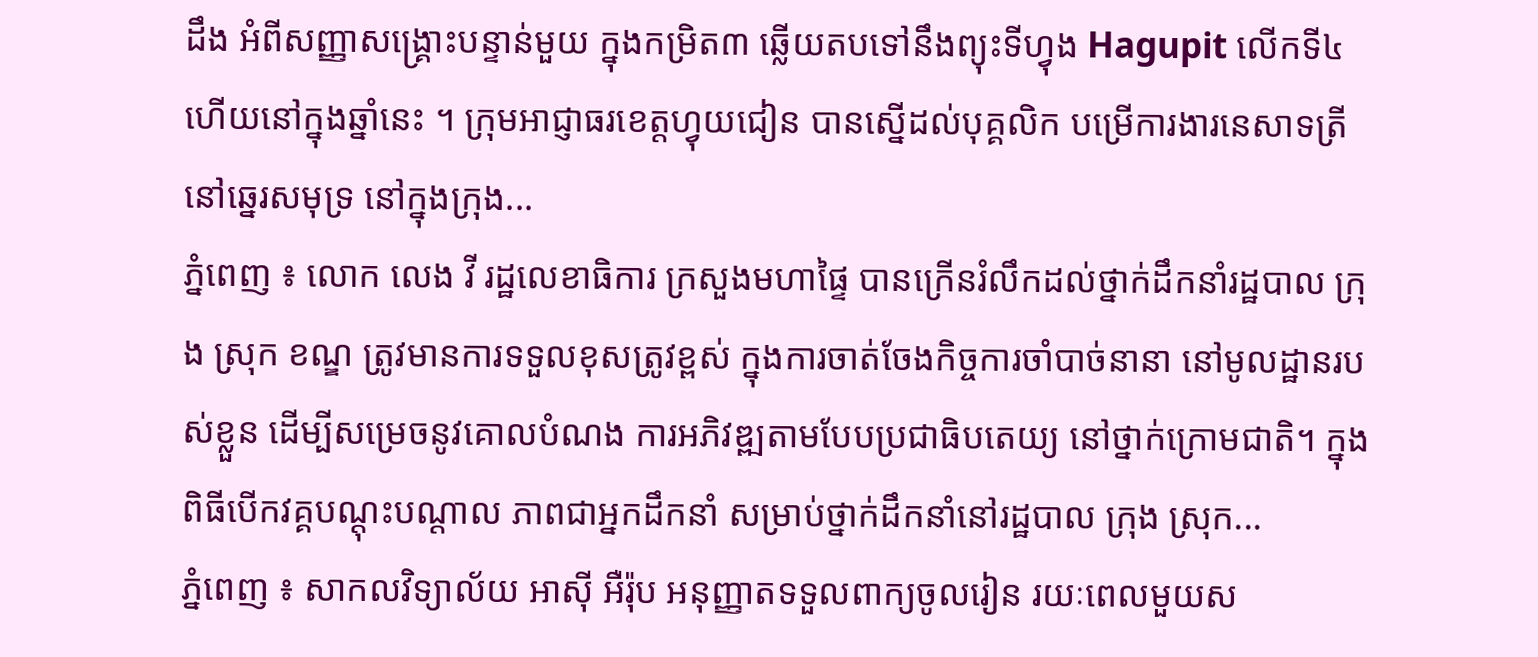ដឹង អំពីសញ្ញាសង្គ្រោះបន្ទាន់មួយ ក្នុងកម្រិត៣ ឆ្លើយតបទៅនឹងព្យុះទីហ្វុង Hagupit លើកទី៤ហើយនៅក្នុងឆ្នាំនេះ ។ ក្រុមអាជ្ញាធរខេត្តហ្វុយជៀន បានស្នើដល់បុគ្គលិក បម្រើការងារនេសាទត្រី នៅឆ្នេរសមុទ្រ នៅក្នុងក្រុង...
ភ្នំពេញ ៖ លោក លេង វី រដ្ឋលេខាធិការ ក្រសួងមហាផ្ទៃ បានក្រើនរំលឹកដល់ថ្នាក់ដឹកនាំរដ្ឋបាល ក្រុង ស្រុក ខណ្ឌ ត្រូវមានការទទួលខុសត្រូវខ្ពស់ ក្នុងការចាត់ចែងកិច្ចការចាំបាច់នានា នៅមូលដ្ឋានរបស់ខ្លួន ដើម្បីសម្រេចនូវគោលបំណង ការអភិវឌ្ឍតាមបែបប្រជាធិបតេយ្យ នៅថ្នាក់ក្រោមជាតិ។ ក្នុងពិធីបើកវគ្គបណ្ដុះបណ្ដាល ភាពជាអ្នកដឹកនាំ សម្រាប់ថ្នាក់ដឹកនាំនៅរដ្ឋបាល ក្រុង ស្រុក...
ភ្នំពេញ ៖ សាកលវិទ្យាល័យ អាស៊ី អឺរ៉ុប អនុញ្ញាតទទួលពាក្យចូលរៀន រយៈពេលមួយស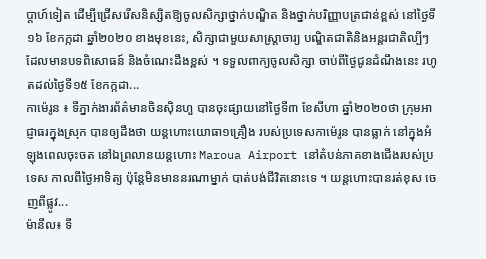ប្តាហ៍ទៀត ដើម្បីជ្រើសរើសនិស្សិតឱ្យចូលសិក្សាថ្នាក់បណ្ឌិត និងថ្នាក់បរិញ្ញាបត្រជាន់ខ្ពស់ នៅថ្ងៃទី១៦ ខែកក្កដា ឆ្នាំ២០២០ ខាងមុខនេះ, សិក្សាជាមួយសាស្រ្តាចារ្យ បណ្ឌិតជាតិនិងអន្តរជាតិល្បីៗ ដែលមានបទពិសោធន៍ និងចំណេះដឹងខ្ពស់ ។ ទទួលពាក្យចូលសិក្សា ចាប់ពីថ្ងៃជូនដំណឹងនេះ រហូតដល់ថ្ងៃទី១៥ ខែកក្កដា...
កាម៉េរូន ៖ ទីភ្នាក់ងារព័ត៌មានចិនស៊ិនហួ បានចុះផ្សាយនៅថ្ងៃទី៣ ខែសីហា ឆ្នាំ២០២០ថា ក្រុមអាជ្ញាធរក្នុងស្រុក បានឲ្យដឹងថា យន្តហោះយោធា១គ្រឿង របស់ប្រទេសកាម៉េរូន បានធ្លាក់ នៅក្នុងអំឡុងពេលចុះចត នៅឯព្រលានយន្តហោះ Maroua Airport នៅតំបន់ភាគខាងជើងរបស់ប្រទេស កាលពីថ្ងៃអាទិត្យ ប៉ុន្តែមិនមាននរណាម្នាក់ បាត់បង់ជីវិតនោះទេ ។ យន្តហោះបានរត់ខុស ចេញពីផ្លូវ...
ម៉ានីល៖ ទី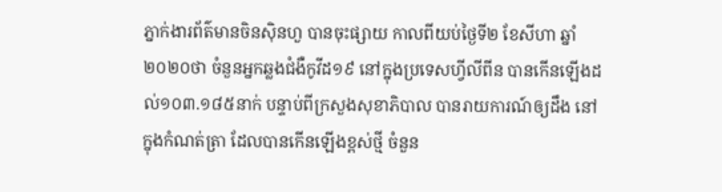ភ្នាក់ងារព័ត៌មានចិនស៊ិនហួ បានចុះផ្សាយ កាលពីយប់ថ្ងៃទី២ ខែសីហា ឆ្នាំ២០២០ថា ចំនួនអ្នកឆ្លងជំងឺកូវីដ១៩ នៅក្នុងប្រទេសហ្វីលីពីន បានកើនឡើងដល់១០៣.១៨៥នាក់ បន្ទាប់ពីក្រសួងសុខាភិបាល បានរាយការណ៍ឲ្យដឹង នៅក្នុងកំណត់ត្រា ដែលបានកើនឡើងខ្ពស់ថ្មី ចំនួន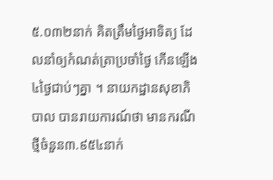៥.០៣២នាក់ គិតត្រឹមថ្ងៃអាទិត្យ ដែលនាំឲ្យកំណត់ត្រាប្រចាំថ្ងៃ កើនឡើង៤ថ្ងៃជាប់ៗគ្នា ។ នាយកដ្ឋានសុខាភិបាល បានរាយការណ៍ថា មានករណីថ្មីចំនួន៣.៩៥៤នាក់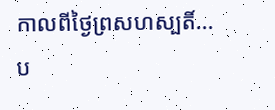កាលពីថ្ងៃព្រសហស្បតិ៍...
ប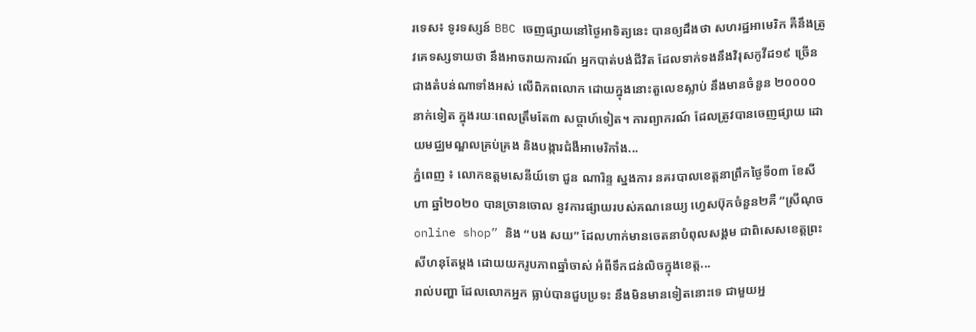រទេស៖ ទូរទស្សន៍ BBC ចេញផ្សាយនៅថ្ងៃអាទិត្យនេះ បានឲ្យដឹងថា សហរដ្ឋអាមេរិក គឺនឹងត្រូវគេទស្សទាយថា នឹងអាចរាយការណ៍ អ្នកបាត់បង់ជីវិត ដែលទាក់ទងនឹងវិរុសកូវីដ១៩ ច្រើនជាងតំបន់ណាទាំងអស់ លើពិភពលោក ដោយក្នុងនោះតួលេខស្លាប់ នឹងមានចំនួន ២០០០០ នាក់ទៀត ក្នុងរយៈពេលត្រឹមតែ៣ សប្តាហ៍ទៀត។ ការព្យាករណ៍ ដែលត្រូវបានចេញផ្សាយ ដោយមជ្ឈមណ្ឌលគ្រប់គ្រង និងបង្ការជំងឺអាមេរិកាំង...
ភ្នំពេញ ៖ លោកឧត្តមសេនីយ៍ទោ ជួន ណារិន្ទ ស្នងការ នគរបាលខេត្តនាព្រឹកថ្ងៃទី០៣ ខែសីហា ឆ្នាំ២០២០ បានច្រានចោល នូវការផ្សាយរបស់គណនេយ្យ ហ្វេសប៊ុកចំនួន២គឺ “ស្រីណុច online shop” និង “បង សយ” ដែលហាក់មានចេតនាបំពុលសង្គម ជាពិសេសខេត្តព្រះសីហនុតែម្តង ដោយយករូបភាពឆ្នាំចាស់ អំពីទឹកជន់លិចក្នុងខេត្ត...
រាល់បញ្ហា ដែលលោកអ្នក ធ្លាប់បានជួបប្រទះ នឹងមិនមានទៀតនោះទេ ជាមួយអ្ន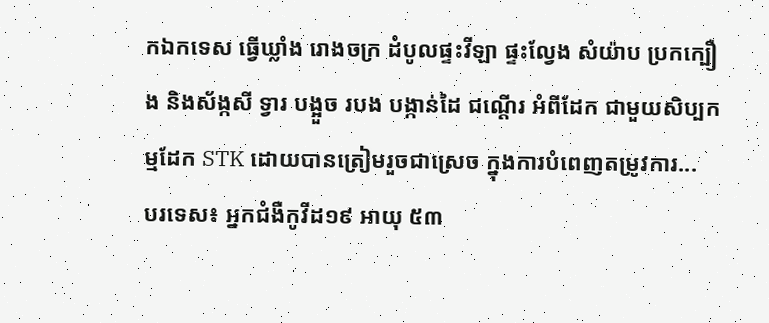កឯកទេស ធ្វើឃ្លាំង រោងចក្រ ដំបូលផ្ទះវីឡា ផ្ទះល្វែង សំយ៉ាប ប្រកក្បឿង និងស័ង្កសី ទ្វារ បង្អួច របង បង្កាន់ដៃ ជណ្តើរ អំពីដែក ជាមួយសិប្បកម្មដែក STK ដោយបានត្រៀមរួចជាស្រេច ក្នុងការបំពេញតម្រូវការ...
បរទេស៖ អ្នកជំងឺកូវីដ១៩ អាយុ ៥៣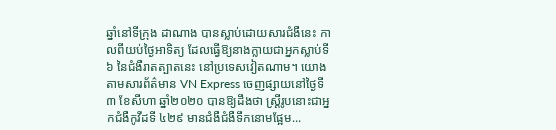ឆ្នាំនៅទីក្រុង ដាណាង បានស្លាប់ដោយសារជំងឺនេះ កាលពីយប់ថ្ងៃអាទិត្យ ដែលធ្វើឱ្យនាងក្លាយជាអ្នកស្លាប់ទី ៦ នៃជំងឺរាតត្បាតនេះ នៅប្រទេសវៀតណាម។ យោងតាមសារព័ត៌មាន VN Express ចេញផ្សាយនៅថ្ងៃទី៣ ខែសីហា ឆ្នាំ២០២០ បានឱ្យដឹងថា ស្ត្រីរូបនោះជាអ្នកជំងឺកូវីដទី ៤២៩ មានជំងឺជំងឺទឹកនោមផ្អែម...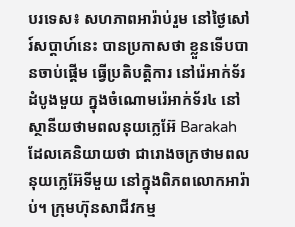បរទេស៖ សហភាពអារ៉ាប់រួម នៅថ្ងៃសៅរ៍សប្ដាហ៍នេះ បានប្រកាសថា ខ្លួនទើបបានចាប់ផ្តើម ធ្វើប្រតិបត្តិការ នៅរ៉េអាក់ទ័រដំបូងមួយ ក្នុងចំណោមរ៉េអាក់ទ័រ៤ នៅស្ថានីយថាមពលនុយក្លេអ៊ែ Barakah ដែលគេនិយាយថា ជារោងចក្រថាមពល នុយក្លេអ៊ែទីមួយ នៅក្នុងពិភពលោកអារ៉ាប់។ ក្រុមហ៊ុនសាជីវកម្ម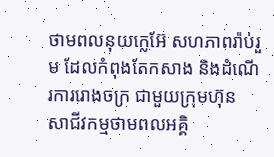ថាមពលនុយក្លេអ៊ែ សហភាពរ៉ាប់រួម ដែលកំពុងតែកសាង និងដំណើរការរោងចក្រ ជាមួយក្រុមហ៊ុន សាជីវកម្មថាមពលអគ្គិ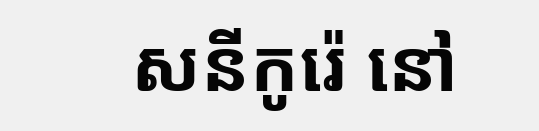សនីកូរ៉េ នៅ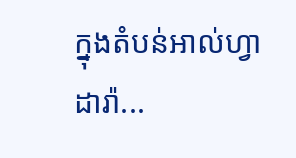ក្នុងតំបន់អាល់ហ្វាដារ៉ា...